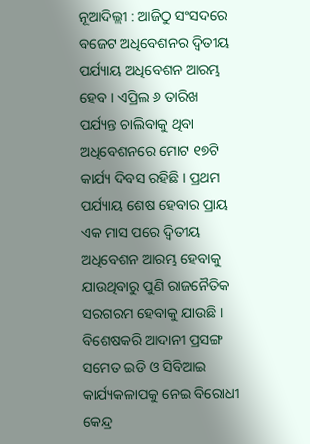ନୂଆଦିଲ୍ଲୀ : ଆଜିଠୁ ସଂସଦରେ ବଜେଟ ଅଧିବେଶନର ଦ୍ୱିତୀୟ ପର୍ଯ୍ୟାୟ ଅଧିବେଶନ ଆରମ୍ଭ ହେବ । ଏପ୍ରିଲ ୬ ତାରିଖ ପର୍ଯ୍ୟନ୍ତ ଚାଲିବାକୁ ଥିବା ଅଧିବେଶନରେ ମୋଟ ୧୭ଟି କାର୍ଯ୍ୟ ଦିବସ ରହିଛି । ପ୍ରଥମ ପର୍ଯ୍ୟାୟ ଶେଷ ହେବାର ପ୍ରାୟ ଏକ ମାସ ପରେ ଦ୍ୱିତୀୟ ଅଧିବେଶନ ଆରମ୍ଭ ହେବାକୁ ଯାଉଥିବାରୁ ପୁଣି ରାଜନୈତିକ ସରଗରମ ହେବାକୁ ଯାଉଛି । ବିଶେଷକରି ଆଦାନୀ ପ୍ରସଙ୍ଗ ସମେତ ଇଡି ଓ ସିବିଆଇ କାର୍ଯ୍ୟକଳାପକୁ ନେଇ ବିରୋଧୀ କେନ୍ଦ୍ର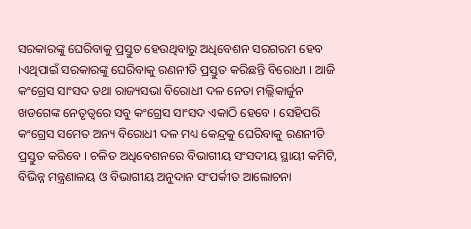ସରକାରଙ୍କୁ ଘେରିବାକୁ ପ୍ରସ୍ତୁତ ହେଉଥିବାରୁ ଅଧିବେଶନ ସରଗରମ ହେବ ।ଏଥିପାଇଁ ସରକାରଙ୍କୁ ଘେରିବାକୁ ରଣନୀତି ପ୍ରସ୍ତୁତ କରିଛନ୍ତି ବିରୋଧୀ । ଆଜି କଂଗ୍ରେସ ସାଂସଦ ତଥା ରାଜ୍ୟସଭା ବିରୋଧୀ ଦଳ ନେତା ମଲ୍ଲିକାର୍ଜୁନ ଖଡଗେଙ୍କ ନେତୃତ୍ୱରେ ସବୁ କଂଗ୍ରେସ ସାଂସଦ ଏକାଠି ହେବେ । ସେହିପରି କଂଗ୍ରେସ ସମେତ ଅନ୍ୟ ବିରୋଧୀ ଦଳ ମଧ୍ୟ କେନ୍ଦ୍ରକୁ ଘେରିବାକୁ ରଣନୀତି ପ୍ରସ୍ତୁତ କରିବେ । ଚଳିତ ଅଧିବେଶନରେ ବିଭାଗୀୟ ସଂସଦୀୟ ସ୍ଥାୟୀ କମିଟି, ବିଭିନ୍ନ ମନ୍ତ୍ରଣାଳୟ ଓ ବିଭାଗୀୟ ଅନୁଦାନ ସଂପର୍କୀତ ଆଲୋଚନା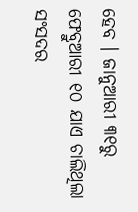ହେବ । ଜାନୁଆରୀ ୩୧ରୁ ଫେବ୍ରୁଆରୀ ୧୦ ଯାଏ ଚାଲିଥିଲା ସଂସଦର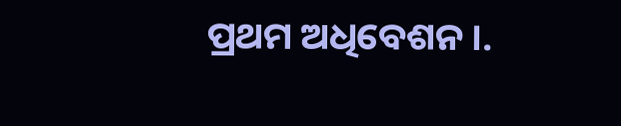ପ୍ରଥମ ଅଧିବେଶନ।.